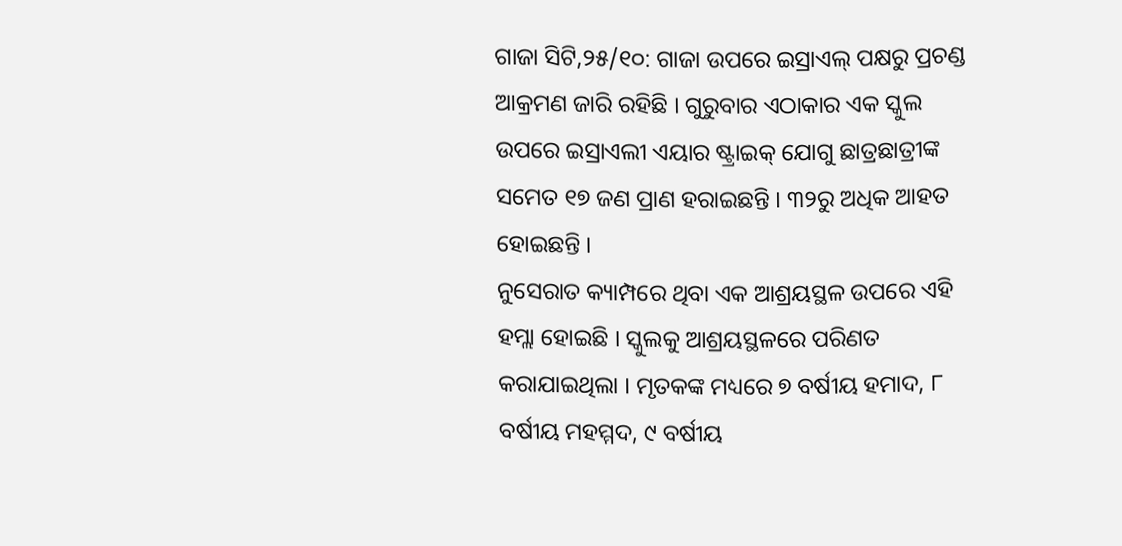ଗାଜା ସିଟି,୨୫/୧୦: ଗାଜା ଉପରେ ଇସ୍ରାଏଲ୍ ପକ୍ଷରୁ ପ୍ରଚଣ୍ଡ ଆକ୍ରମଣ ଜାରି ରହିଛି । ଗୁରୁବାର ଏଠାକାର ଏକ ସ୍କୁଲ ଉପରେ ଇସ୍ରାଏଲୀ ଏୟାର ଷ୍ଟ୍ରାଇକ୍ ଯୋଗୁ ଛାତ୍ରଛାତ୍ରୀଙ୍କ ସମେତ ୧୭ ଜଣ ପ୍ରାଣ ହରାଇଛନ୍ତି । ୩୨ରୁ ଅଧିକ ଆହତ ହୋଇଛନ୍ତି ।
ନୁସେରାତ କ୍ୟାମ୍ପରେ ଥିବା ଏକ ଆଶ୍ରୟସ୍ଥଳ ଉପରେ ଏହି ହମ୍ଲା ହୋଇଛି । ସ୍କୁଲକୁ ଆଶ୍ରୟସ୍ଥଳରେ ପରିଣତ କରାଯାଇଥିଲା । ମୃତକଙ୍କ ମଧ୍ୟରେ ୭ ବର୍ଷୀୟ ହମାଦ, ୮ ବର୍ଷୀୟ ମହମ୍ମଦ, ୯ ବର୍ଷୀୟ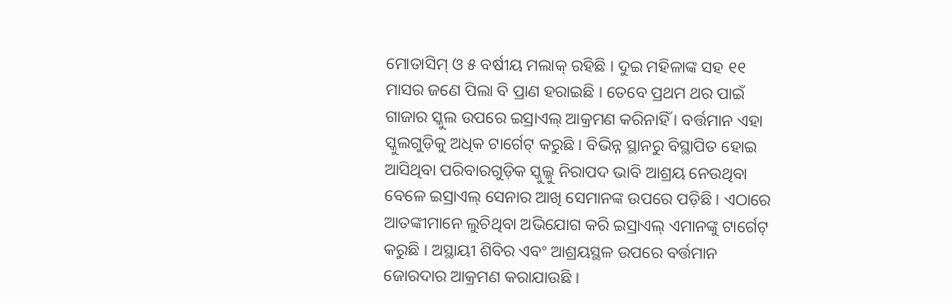ମୋତାସିମ୍ ଓ ୫ ବର୍ଷୀୟ ମଲାକ୍ ରହିଛି । ଦୁଇ ମହିଳାଙ୍କ ସହ ୧୧ ମାସର ଜଣେ ପିଲା ବି ପ୍ରାଣ ହରାଇଛି । ତେବେ ପ୍ରଥମ ଥର ପାଇଁ ଗାଜାର ସ୍କୁଲ ଉପରେ ଇସ୍ରାଏଲ୍ ଆକ୍ରମଣ କରିନାହିଁ । ବର୍ତ୍ତମାନ ଏହା ସ୍କୁଲଗୁଡ଼ିକୁ ଅଧିକ ଟାର୍ଗେଟ୍ କରୁଛି । ବିଭିନ୍ନ ସ୍ଥାନରୁ ବିସ୍ଥାପିତ ହୋଇ ଆସିଥିବା ପରିବାରଗୁଡ଼ିକ ସ୍କୁଲ୍କୁ ନିରାପଦ ଭାବି ଆଶ୍ରୟ ନେଉଥିବା ବେଳେ ଇସ୍ରାଏଲ୍ ସେନାର ଆଖି ସେମାନଙ୍କ ଉପରେ ପଡ଼ିଛି । ଏଠାରେ ଆତଙ୍କୀମାନେ ଲୁଚିଥିବା ଅଭିଯୋଗ କରି ଇସ୍ରାଏଲ୍ ଏମାନଙ୍କୁ ଟାର୍ଗେଟ୍ କରୁଛି । ଅସ୍ଥାୟୀ ଶିବିର ଏବଂ ଆଶ୍ରୟସ୍ଥଳ ଉପରେ ବର୍ତ୍ତମାନ ଜୋରଦାର ଆକ୍ରମଣ କରାଯାଉଛି ।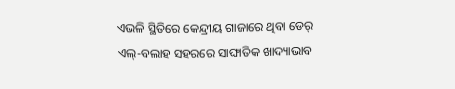ଏଭଳି ସ୍ଥିତିରେ କେନ୍ଦ୍ରୀୟ ଗାଜାରେ ଥିବା ଡେର୍ ଏଲ୍-ବଲାହ ସହରରେ ସାଙ୍ଘାତିକ ଖାଦ୍ୟାଭାବ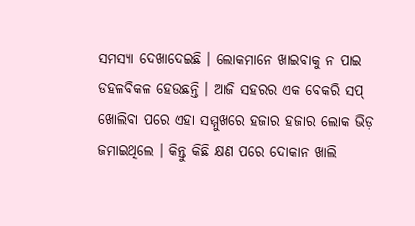ସମସ୍ୟା ଦେଖାଦେଇଛି । ଲୋକମାନେ ଖାଇବାକୁ ନ ପାଇ ଡହଳବିକଳ ହେଉଛନ୍ତି । ଆଜି ସହରର ଏକ ବେକରି ସପ୍ ଖୋଲିବା ପରେ ଏହା ସମ୍ମୁଖରେ ହଜାର ହଜାର ଲୋକ ଭିଡ଼ ଜମାଇଥିଲେ । କିନ୍ତୁ କିଛି କ୍ଷଣ ପରେ ଦୋକାନ ଖାଲି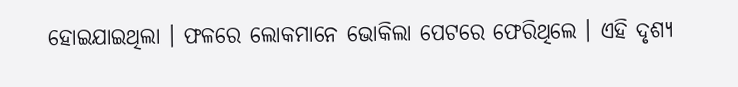ହୋଇଯାଇଥିଲା । ଫଳରେ ଲୋକମାନେ ଭୋକିଲା ପେଟରେ ଫେରିଥିଲେ । ଏହି ଦୃଶ୍ୟ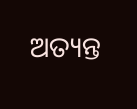ଅତ୍ୟନ୍ତ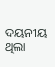ଦୟନୀୟ ଥିଲା